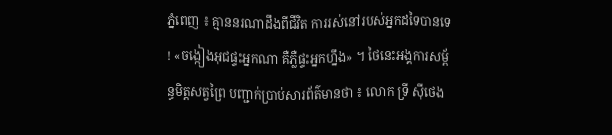ភ្នំពេញ ៖ គ្មាននរណាដឹងពីជីវិត ការរស់នៅរបស់អ្នកដទៃបានទេ ! «ចង្កៀងអុជផ្ទះអ្នកណា គឺភ្លឺផ្ទះអ្នកហ្នឹង» ។ ថៃនេះអង្គការសម្ព័ន្ធមិត្តសត្វព្រៃ បញ្ជាក់ប្រាប់សារព័ត៌មានថា ៖ លោក ទ្រី ស៊ីថេង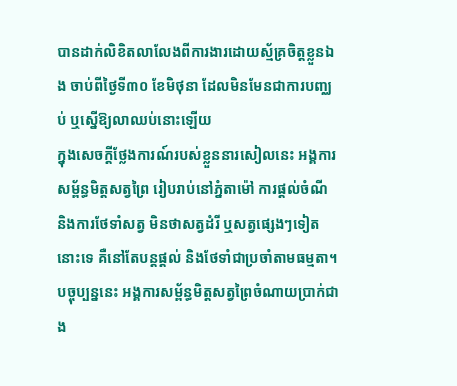បានដាក់លិខិតលាលែងពីការងារដោយស្ម័គ្រចិត្តខ្លួនឯង ចាប់ពីថ្ងៃទី៣០ ខែមិថុនា ដែលមិនមែនជាការបញ្ឈប់ ឬស្នើឱ្យលាឈប់នោះឡើយ
ក្នុងសេចក្តីថ្លែងការណ៍របស់ខ្លួននារសៀលនេះ អង្គការសម្ព័ន្ធមិត្តសត្វព្រៃ រៀបរាប់នៅភ្នំតាម៉ៅ ការផ្តល់ចំណី និងការថែទាំសត្វ មិនថាសត្វដំរី ឬសត្វផ្សេងៗទៀតនោះទេ គឺនៅតែបន្តផ្តល់ និងថែទាំជាប្រចាំតាមធម្មតា។
បច្ចុប្បន្ននេះ អង្គការសម្ព័ន្ធមិត្តសត្វព្រៃចំណាយប្រាក់ជាង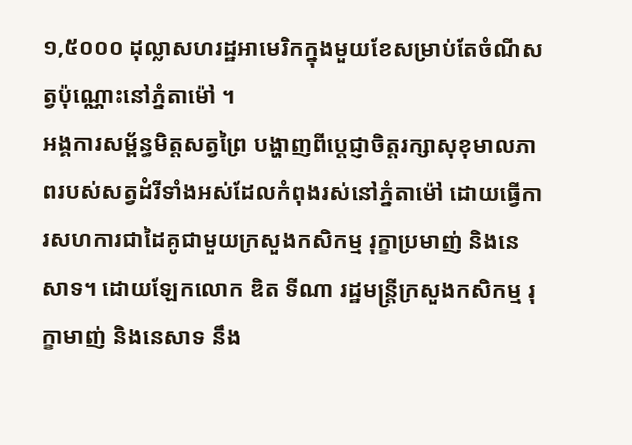១,៥០០០ ដុល្លាសហរដ្ឋអាមេរិកក្នុងមួយខែសម្រាប់តែចំណីសត្វប៉ុណ្ណោះនៅភ្នំតាម៉ៅ ។
អង្គការសម្ព័ន្ធមិត្តសត្វព្រៃ បង្ហាញពីប្តេជ្ញាចិត្តរក្សាសុខុមាលភាពរបស់សត្វដំរីទាំងអស់ដែលកំពុងរស់នៅភ្នំតាម៉ៅ ដោយធ្វើការសហការជាដៃគូជាមួយក្រសួងកសិកម្ម រុក្ខាប្រមាញ់ និងនេសាទ។ ដោយឡែកលោក ឌិត ទីណា រដ្ឋមន្ត្រីក្រសួងកសិកម្ម រុក្ខាមាញ់ និងនេសាទ នឹង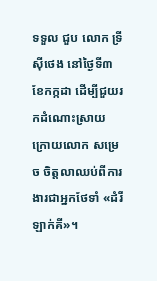ទទួល ជួប លោក ទ្រី ស៊ីថេង នៅថ្ងៃទី៣ ខែកក្កដា ដើម្បីជួយរកដំណោះស្រាយ ក្រោយលោក សម្រេច ចិត្តលាឈប់ពីការងារជាអ្នកថែទាំ «ដំរីឡាក់គី»។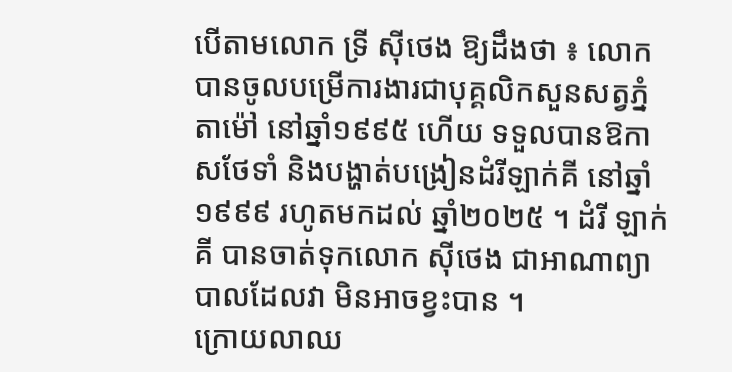បើតាមលោក ទ្រី ស៊ីថេង ឱ្យដឹងថា ៖ លោកបានចូលបម្រើការងារជាបុគ្គលិកសួនសត្វភ្នំតាម៉ៅ នៅឆ្នាំ១៩៩៥ ហើយ ទទួលបានឱកាសថែទាំ និងបង្ហាត់បង្រៀនដំរីឡាក់គី នៅឆ្នាំ១៩៩៩ រហូតមកដល់ ឆ្នាំ២០២៥ ។ ដំរី ឡាក់គី បានចាត់ទុកលោក ស៊ីថេង ជាអាណាព្យាបាលដែលវា មិនអាចខ្វះបាន ។
ក្រោយលាឈ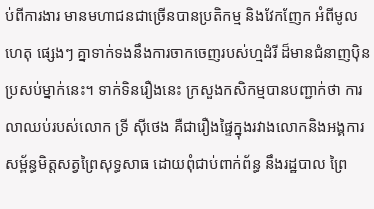ប់ពីការងារ មានមហាជនជាច្រើនបានប្រតិកម្ម និងវែកញែក អំពីមូលហេតុ ផ្សេងៗ គ្នាទាក់ទងនឹងការចាកចេញរបស់ហ្មដំរី ដ៏មានជំនាញប៉ិនប្រសប់ម្នាក់នេះ។ ទាក់ទិនរឿងនេះ ក្រសួងកសិកម្មបានបញ្ជាក់ថា ការលាឈប់របស់លោក ទ្រី ស៊ីថេង គឺជារឿងផ្ទៃក្នុងរវាងលោកនិងអង្គការសម្ព័ន្ធមិត្តសត្វព្រៃសុទ្ធសាធ ដោយពុំជាប់ពាក់ព័ន្ធ នឹងរដ្ឋបាល ព្រៃ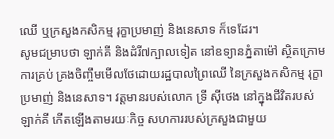ឈើ ឬក្រសួងកសិកម្ម រុក្ខាប្រមាញ់ និងនេសាទ ក៏ទេដែរ។
សូមជម្រាបថា ឡាក់គី និងដំរី៧ក្បាលទៀត នៅឧទ្យានភ្នំតាម៉ៅ ស្ថិតក្រោមការគ្រប់ គ្រងចិញ្ចឹមមើលថែដោយរដ្ឋបាលព្រៃឈើ នៃក្រសួងកសិកម្ម រុក្ខាប្រមាញ់ និងនេសាទ។ វត្តមានរបស់លោក ទ្រី ស៊ីថេង នៅក្នុងជីវិតរបស់ ឡាក់គី កើតឡើងតាមរយៈកិច្ច សហការរបស់ក្រសួងជាមួយ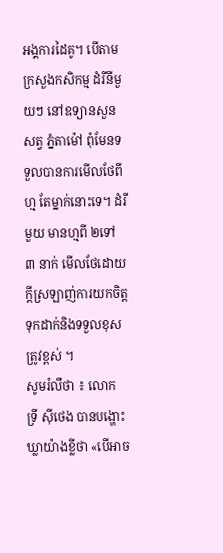អង្គការដៃគូ។ បើតាមក្រសួងកសិកម្ម ដំរីនីមួយៗ នៅឧទ្យានសួនសត្វ ភ្នំតាម៉ៅ ពុំមែនទទួលបានការមើលថែពី ហ្ម តែម្នាក់នោះទេ។ ដំរីមួយ មានហ្មពី ២ទៅ ៣ នាក់ មើលថែដោយក្ដីស្រឡាញ់ការយកចិត្តទុកដាក់និងទទួលខុសត្រូវខ្ពស់ ។
សូមរំលឹថា ៖ លោក ទ្រី ស៊ីថេង បានបង្ហោះឃ្លាយ៉ាងខ្លីថា «បើអាច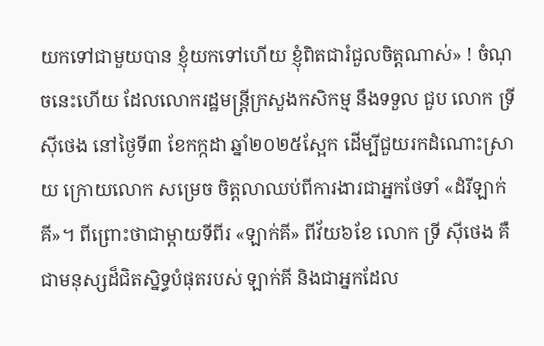យកទៅជាមួយបាន ខ្ញុំយកទៅហើយ ខ្ញុំពិតជារំជួលចិត្តណាស់» ! ចំណុចនេះហើយ ដែលលោករដ្ឋមន្ត្រីក្រសួងកសិកម្ម នឹងទទួល ជួប លោក ទ្រី ស៊ីថេង នៅថ្ងៃទី៣ ខែកក្កដា ឆ្នាំ២០២៥ស្អែក ដើម្បីជួយរកដំណោះស្រាយ ក្រោយលោក សម្រេច ចិត្តលាឈប់ពីការងារជាអ្នកថែទាំ «ដំរីឡាក់គី»។ ពីព្រោះថាជាម្តាយទីពីរ «ឡាក់គី» ពីវ័យ៦ខែ លោក ទ្រី ស៊ីថេង គឺជាមនុស្សដ៏ជិតស្និទ្ធបំផុតរបស់ ឡាក់គី និងជាអ្នកដែល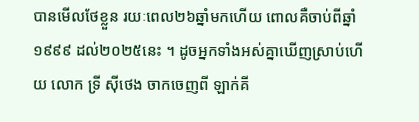បានមើលថែខ្លួន រយៈពេល២៦ឆ្នាំមកហើយ ពោលគឺចាប់ពីឆ្នាំ ១៩៩៩ ដល់២០២៥នេះ ។ ដូចអ្នកទាំងអស់គ្នាឃើញស្រាប់ហើយ លោក ទ្រី ស៊ីថេង ចាកចេញពី ឡាក់គី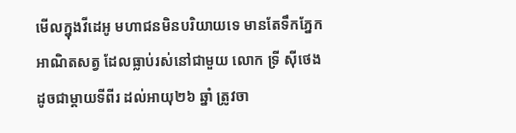មើលក្នុងវីដេអូ មហាជនមិនបរិយាយទេ មានតែទឹកភ្នែក អាណិតសត្វ ដែលធ្លាប់រស់នៅជាមួយ លោក ទ្រី ស៊ីថេង ដូចជាម្តាយទីពីរ ដល់អាយុ២៦ ឆ្នាំ ត្រូវចា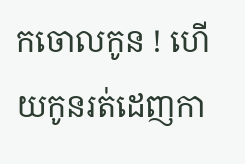កចោលកូន ! ហើយកូនរត់ដេញកា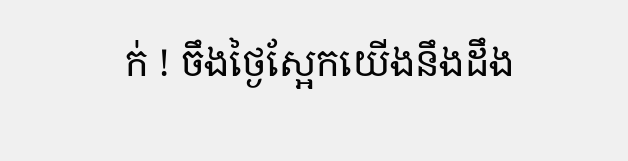ក់ ! ចឹងថ្ងៃស្អែកយើងនឹងដឹង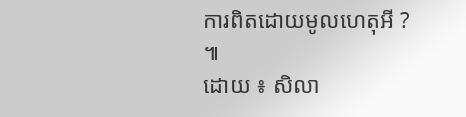ការពិតដោយមូលហេតុអី ? ៕
ដោយ ៖ សិលា